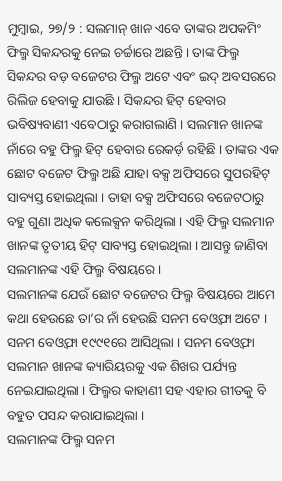ମୁମ୍ବାଇ, ୨୭/୨ : ସଲମାନ୍ ଖାନ ଏବେ ତାଙ୍କର ଅପକମିଂ ଫିଲ୍ମ ସିକନ୍ଦରକୁ ନେଇ ଚର୍ଚ୍ଚାରେ ଅଛନ୍ତି । ତାଙ୍କ ଫିଲ୍ମ ସିକନ୍ଦର ବଡ଼ ବଜେଟର ଫିଲ୍ମ ଅଟେ ଏବଂ ଇଦ୍ ଅବସରରେ ରିଲିଜ ହେବାକୁ ଯାଉଛି । ସିକନ୍ଦର ହିଟ୍ ହେବାର ଭବିଷ୍ୟବାଣୀ ଏବେଠାରୁ କରାଗଲାଣି । ସଲମାନ ଖାନଙ୍କ ନାଁରେ ବହୁ ଫିଲ୍ମ ହିଟ୍ ହେବାର ରେକର୍ଡ଼ ରହିଛି । ତାଙ୍କର ଏକ ଛୋଟ ବଜେଟ ଫିଲ୍ମ ଅଛି ଯାହା ବକ୍ସ ଅଫିସରେ ସୁପରହିଟ୍ ସାବ୍ୟସ୍ତ ହୋଇଥିଲା । ତାହା ବକ୍ସ ଅଫିସରେ ବଜେଟଠାରୁ ବହୁ ଗୁଣା ଅଧିକ କଲେକ୍ସନ କରିଥିଲା । ଏହି ଫିଲ୍ମ ସଲମାନ ଖାନଙ୍କ ତୃତୀୟ ହିଟ୍ ସାବ୍ୟସ୍ତ ହୋଇଥିଲା । ଆସନ୍ତୁ ଜାଣିବା ସଲମାନଙ୍କ ଏହି ଫିଲ୍ମ ବିଷୟରେ ।
ସଲମାନଙ୍କ ଯେଉଁ ଛୋଟ ବଜେଟର ଫିଲ୍ମ ବିଷୟରେ ଆମେ କଥା ହେଉଛେ ତା’ର ନାଁ ହେଉଛି ସନମ ବେଓ୍ବଫା ଅଟେ । ସନମ ବେଓ୍ବଫା ୧୯୯୧ରେ ଆସିଥିଲା । ସନମ ବେଓ୍ବଫା ସଲମାନ ଖାନଙ୍କ କ୍ୟାରିୟରକୁ ଏକ ଶିଖର ପର୍ଯ୍ୟନ୍ତ ନେଇଯାଇଥିଲା । ଫିଲ୍ମର କାହାଣୀ ସହ ଏହାର ଗୀତକୁ ବି ବହୁତ ପସନ୍ଦ କରାଯାଇଥିଲା ।
ସଲମାନଙ୍କ ଫିଲ୍ମ ସନମ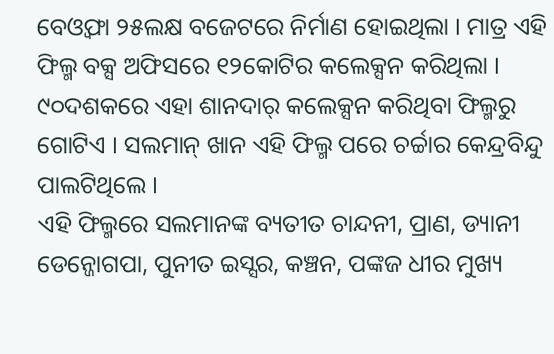ବେଓ୍ବଫା ୨୫ଲକ୍ଷ ବଜେଟରେ ନିର୍ମାଣ ହୋଇଥିଲା । ମାତ୍ର ଏହି ଫିଲ୍ମ ବକ୍ସ ଅଫିସରେ ୧୨କୋଟିର କଲେକ୍ସନ କରିଥିଲା । ୯୦ଦଶକରେ ଏହା ଶାନଦାର୍ କଲେକ୍ସନ କରିଥିବା ଫିଲ୍ମରୁ ଗୋଟିଏ । ସଲମାନ୍ ଖାନ ଏହି ଫିଲ୍ମ ପରେ ଚର୍ଚ୍ଚାର କେନ୍ଦ୍ରବିନ୍ଦୁ ପାଲଟିଥିଲେ ।
ଏହି ଫିଲ୍ମରେ ସଲମାନଙ୍କ ବ୍ୟତୀତ ଚାନ୍ଦନୀ, ପ୍ରାଣ, ଡ୍ୟାନୀ ଡେନ୍ଜୋଗପା, ପୁନୀତ ଇସ୍ସର, କଞ୍ଚନ, ପଙ୍କଜ ଧୀର ମୁଖ୍ୟ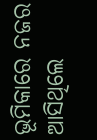ଭୂମିକାରେ ନଜର ଆସିଥିଲେ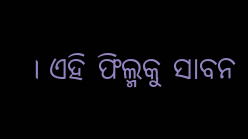। ଏହି ଫିଲ୍ମକୁ ସାବନ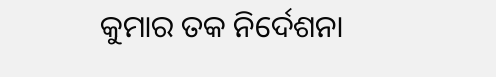କୁମାର ତକ ନିର୍ଦେଶନା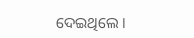ଦେଇଥିଲେ ।